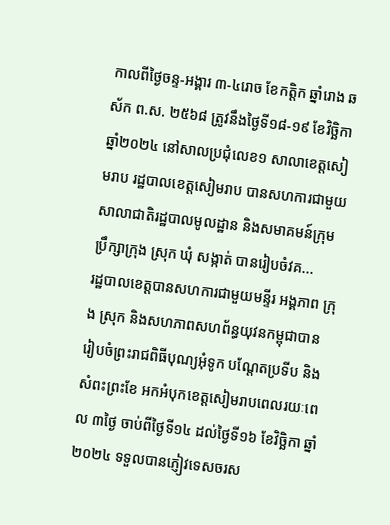កាលពីថ្ងៃចន្ទ-អង្គារ ៣-៤រោច ខែកត្តិក ឆ្នាំរោង ឆស័ក ព.ស. ២៥៦៨ ត្រូវនឹងថ្ងៃទី១៨-១៩ ខែវិច្ឆិកា ឆ្នាំ២០២៤ នៅសាលប្រជុំលេខ១ សាលាខេត្តសៀមរាប រដ្ឋបាលខេត្តសៀមរាប បានសហការជាមួយសាលាជាតិរដ្ឋបាលមូលដ្ឋាន និងសមាគមន៍ក្រុមប្រឹក្សាក្រុង ស្រុក ឃុំ សង្កាត់ បានរៀបចំវគ...
រដ្ឋបាលខេត្តបានសហការជាមួយមន្ទីរ អង្គភាព ក្រុង ស្រុក និងសហភាពសហព័ន្ធយុវនកម្ពុជាបានរៀបចំព្រះរាជពិធីបុណ្យអុំទូក បណ្តែតប្រទីប និងសំពះព្រះខែ អកអំបុកខេត្តសៀមរាបពេលរយៈពេល ៣ថ្ងៃ ចាប់ពីថ្ងៃទី១៤ ដល់ថ្ងៃទី១៦ ខែវិច្ឆិកា ឆ្នាំ២០២៤ ទទួលបានភ្ញៀវទេសចរស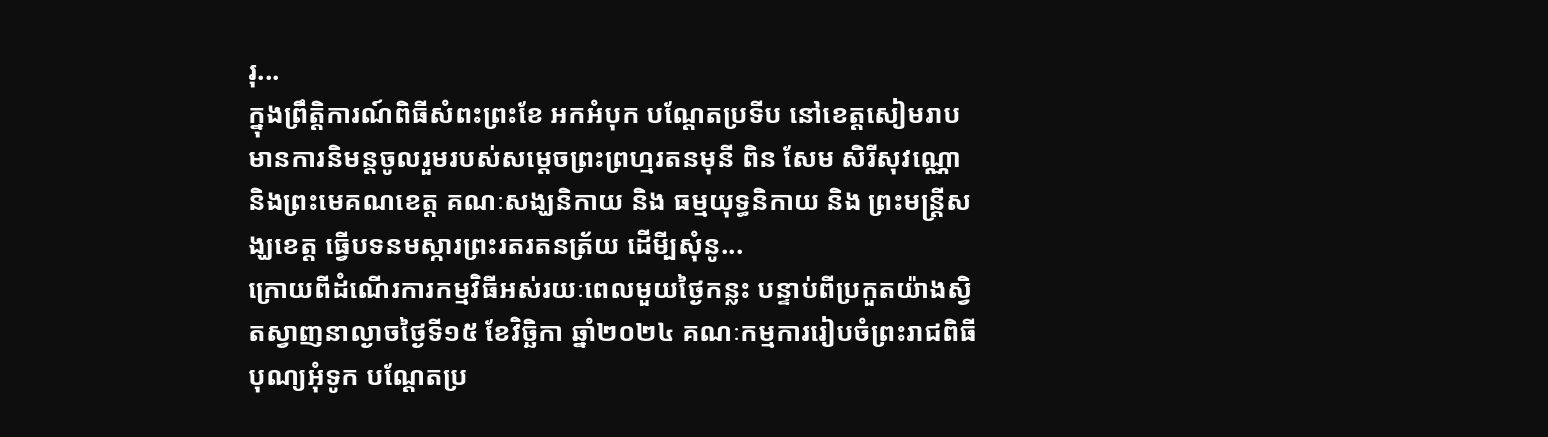រុ...
ក្នុងព្រឹត្តិការណ៍ពិធីសំពះព្រះខែ អកអំបុក បណ្ដែតប្រទីប នៅខេត្តសៀមរាប មានការនិមន្តចូលរួមរបស់សម្តេចព្រះព្រហ្មរតនមុនី ពិន សែម សិរីសុវណ្ណោ និងព្រះមេគណខេត្ត គណៈសង្ឃនិកាយ និង ធម្មយុទ្ធនិកាយ និង ព្រះមន្ត្រីសង្ឃខេត្ត ធ្វើបទនមស្ការព្រះរតរតនត្រ័យ ដើមី្បសុំនូ...
ក្រោយពីដំណេីរការកម្មវិធីអស់រយៈពេលមួយថ្ងៃកន្លះ បន្ទាប់ពីប្រកួតយ៉ាងស្វិតស្វាញនាល្ងាចថ្ងៃទី១៥ ខែវិច្ឆិកា ឆ្នាំ២០២៤ គណៈកម្មការរៀបចំព្រះរាជពិធីបុណ្យអុំទូក បណ្តែតប្រ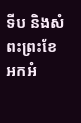ទីប និងសំពះព្រះខែ អកអំ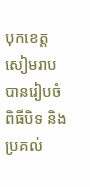បុកខេត្តសៀមរាប បានរៀបចំពិធីបិទ និងប្រគល់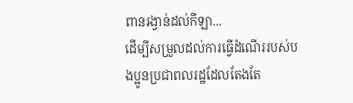ពានរង្វាន់ដល់កីឡា...
ដេីម្បីសម្រួលដល់ការធ្វេីដំណេីររបស់បងប្អូនប្រជាពលរដ្ឋដែលតែងតែ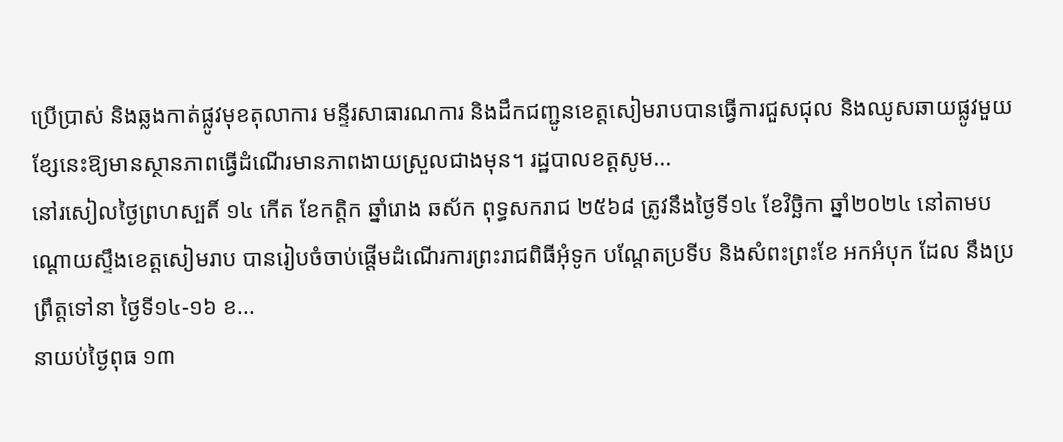ប្រេីប្រាស់ និងឆ្លងកាត់ផ្លូវមុខតុលាការ មន្ទីរសាធារណការ និងដឹកជញ្ជូនខេត្តសៀមរាបបានធ្វេីការជួសជុល និងឈូសឆាយផ្លូវមួយខ្សែនេះឱ្យមានស្ថានភាពធ្វេីដំណេីរមានភាពងាយស្រួលជាងមុន។ រដ្ឋបាលខត្តសូម...
នៅរសៀលថ្ងៃព្រហស្បតិ៍ ១៤ កើត ខែកត្តិក ឆ្នាំរោង ឆស័ក ពុទ្ធសករាជ ២៥៦៨ ត្រូវនឹងថ្ងៃទី១៤ ខែវិច្ឆិកា ឆ្នាំ២០២៤ នៅតាមបណ្តោយស្ទឹងខេត្តសៀមរាប បានរៀបចំចាប់ផ្ដើមដំណេីរការព្រះរាជពិធីអុំទូក បណ្តែតប្រទីប និងសំពះព្រះខែ អកអំបុក ដែល នឹងប្រព្រឹត្តទៅនា ថ្ងៃទី១៤-១៦ ខ...
នាយប់ថ្ងៃពុធ ១៣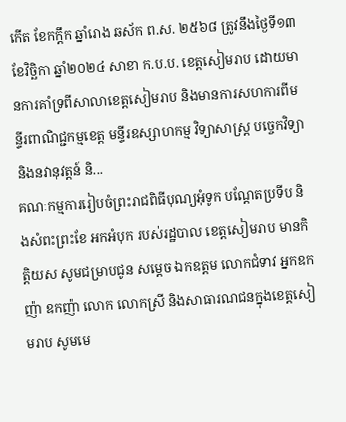កើត ខែកក្តឹក ឆ្នាំរោង ឆស័ក ព.ស. ២៥៦៨ ត្រូវនឹងថ្ងៃទី១៣ ខែវិច្ឆិកា ឆ្នាំ២០២៤ សាខា ក.ប.ប. ខេត្តសៀមរាប ដោយមានការគាំទ្រពីសាលាខេត្តសៀមរាប និងមានការសហការពីមន្ទីរពាណិជ្ជកម្មខេត្ត មន្ទីរឧស្សាហកម្ម វិទ្យាសាស្ត្រ បច្ចេកវិទ្យា និងនវានុវត្តន៍ និ...
គណៈកម្មការរៀបចំព្រះរាជពិធីបុណ្យអុំទូក បណ្តែតប្រទីប និងសំពះព្រះខែ អកអំបុក របស់រដ្ឋបាល ខេត្តសៀមរាប មានកិត្តិយស សូមជម្រាបជូន សម្តេច ឯកឧត្តម លោកជំទាវ អ្នកឧកញ៉ា ឧកញ៉ា លោក លោកស្រី និងសាធារណជនក្នុងខេត្តសៀមរាប សូមមេ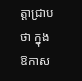ត្តាជ្រាបថា ក្នុងឱកាស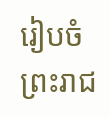រៀបចំព្រះរាជ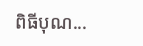ពិធីបុណ...